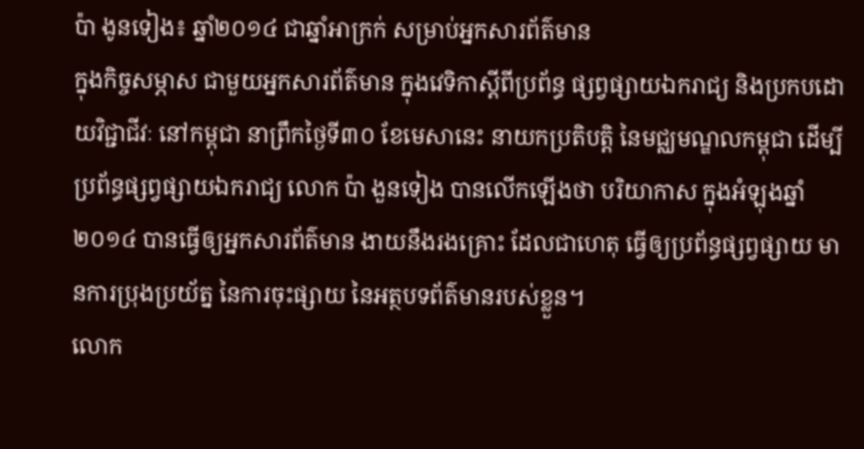ប៉ា ងូនទៀង៖ ឆ្នាំ២០១៤ ជាឆ្នាំអាក្រក់ សម្រាប់អ្នកសារព័ត៌មាន
ក្នុងកិច្ចសម្ភាស ជាមួយអ្នកសារព័ត៌មាន ក្នុងវេទិកាស្ដីពីប្រព័ន្ធ ផ្សព្វផ្សាយឯករាជ្យ និងប្រកបដោយវិជ្ជាជីវៈ នៅកម្ពុជា នាព្រឹកថ្ងៃទី៣០ ខែមេសានេះ នាយកប្រតិបត្តិ នៃមជ្ឈមណ្ឌលកម្ពុជា ដើម្បីប្រព័ន្ធផ្សព្វផ្សាយឯករាជ្យ លោក ប៉ា ងួនទៀង បានលើកឡើងថា បរិយាកាស ក្នុងអំឡុងឆ្នាំ២០១៤ បានធ្វើឲ្យអ្នកសារព័ត៌មាន ងាយនឹងរងគ្រោះ ដែលជាហេតុ ធ្វើឲ្យប្រព័ន្ធផ្សព្វផ្សាយ មានការប្រុងប្រយ័ត្ន នៃការចុះផ្សាយ នៃអត្ថបទព័ត៌មានរបស់ខ្លួន។
លោក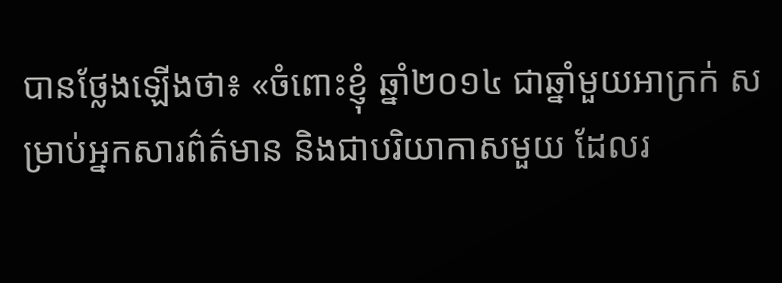បានថ្លែងឡើងថា៖ «ចំពោះខ្ញុំ ឆ្នាំ២០១៤ ជាឆ្នាំមួយអាក្រក់ សម្រាប់អ្នកសារព៌ត៌មាន និងជាបរិយាកាសមួយ ដែលរ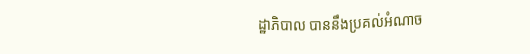ដ្ឋាភិបាល បាននឹងប្រគល់អំណាច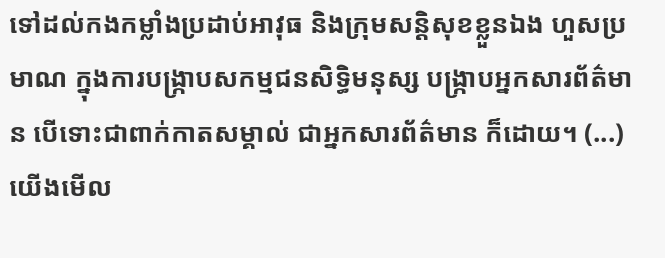ទៅដល់កងកម្លាំងប្រដាប់អាវុធ និងក្រុមសន្តិសុខខ្លួនឯង ហួសប្រមាណ ក្នុងការបង្ក្រាបសកម្មជនសិទ្ធិមនុស្ស បង្ក្រាបអ្នកសារព័ត៌មាន បើទោះជាពាក់កាតសម្គាល់ ជាអ្នកសារព័ត៌មាន ក៏ដោយ។ (...) យើងមើល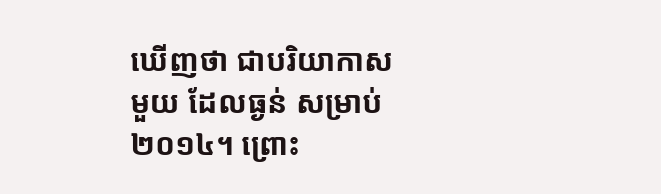ឃើញថា ជាបរិយាកាសមួយ ដែលធ្ងន់ សម្រាប់២០១៤។ ព្រោះ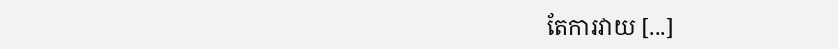តែការវាយ [...]